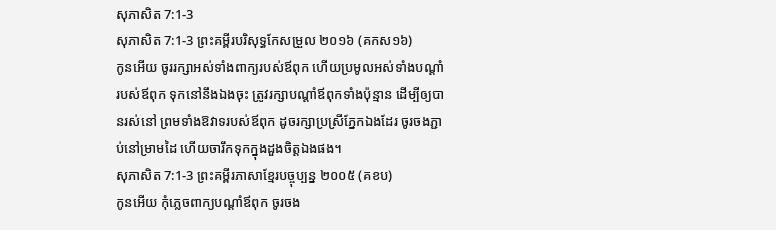សុភាសិត 7:1-3
សុភាសិត 7:1-3 ព្រះគម្ពីរបរិសុទ្ធកែសម្រួល ២០១៦ (គកស១៦)
កូនអើយ ចូររក្សាអស់ទាំងពាក្យរបស់ឪពុក ហើយប្រមូលអស់ទាំងបណ្ដាំរបស់ឪពុក ទុកនៅនឹងឯងចុះ ត្រូវរក្សាបណ្ដាំឪពុកទាំងប៉ុន្មាន ដើម្បីឲ្យបានរស់នៅ ព្រមទាំងឱវាទរបស់ឪពុក ដូចរក្សាប្រស្រីភ្នែកឯងដែរ ចូរចងភ្ជាប់នៅម្រាមដៃ ហើយចារឹកទុកក្នុងដួងចិត្តឯងផង។
សុភាសិត 7:1-3 ព្រះគម្ពីរភាសាខ្មែរបច្ចុប្បន្ន ២០០៥ (គខប)
កូនអើយ កុំភ្លេចពាក្យបណ្ដាំឪពុក ចូរចង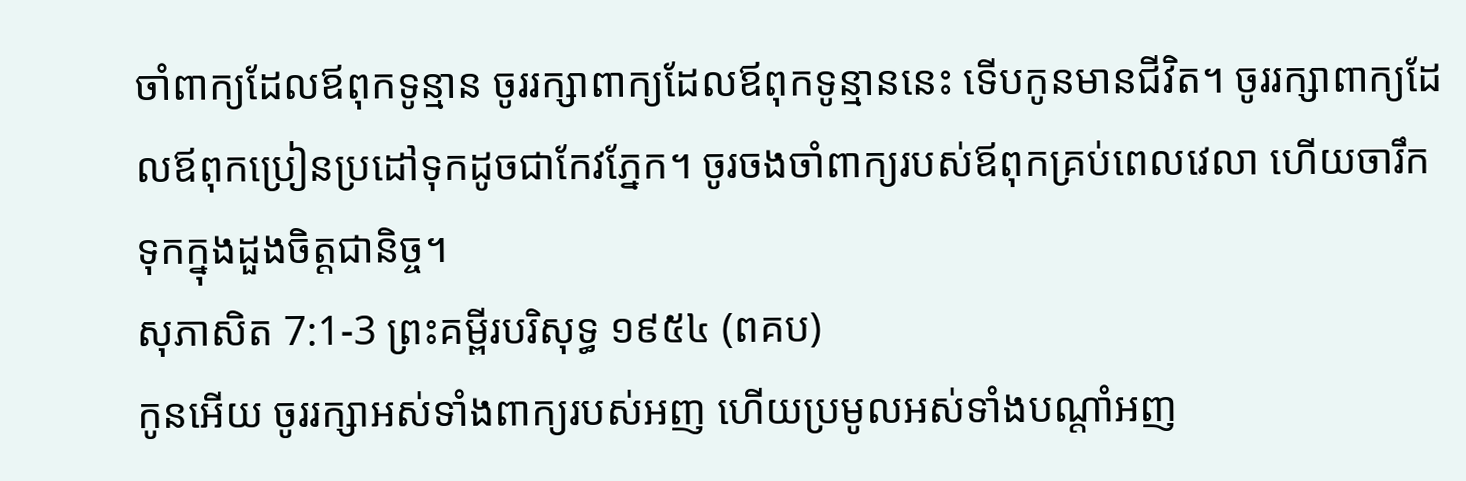ចាំពាក្យដែលឪពុកទូន្មាន ចូររក្សាពាក្យដែលឪពុកទូន្មាននេះ ទើបកូនមានជីវិត។ ចូររក្សាពាក្យដែលឪពុកប្រៀនប្រដៅទុកដូចជាកែវភ្នែក។ ចូរចងចាំពាក្យរបស់ឪពុកគ្រប់ពេលវេលា ហើយចារឹកទុកក្នុងដួងចិត្តជានិច្ច។
សុភាសិត 7:1-3 ព្រះគម្ពីរបរិសុទ្ធ ១៩៥៤ (ពគប)
កូនអើយ ចូររក្សាអស់ទាំងពាក្យរបស់អញ ហើយប្រមូលអស់ទាំងបណ្តាំអញ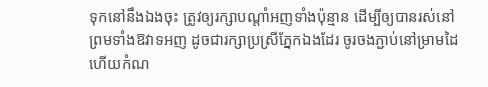ទុកនៅនឹងឯងចុះ ត្រូវឲ្យរក្សាបណ្តាំអញទាំងប៉ុន្មាន ដើម្បីឲ្យបានរស់នៅ ព្រមទាំងឱវាទអញ ដូចជារក្សាប្រស្រីភ្នែកឯងដែរ ចូរចងភ្ជាប់នៅម្រាមដៃ ហើយកំណ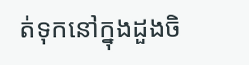ត់ទុកនៅក្នុងដួងចិ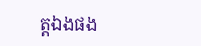ត្តឯងផង